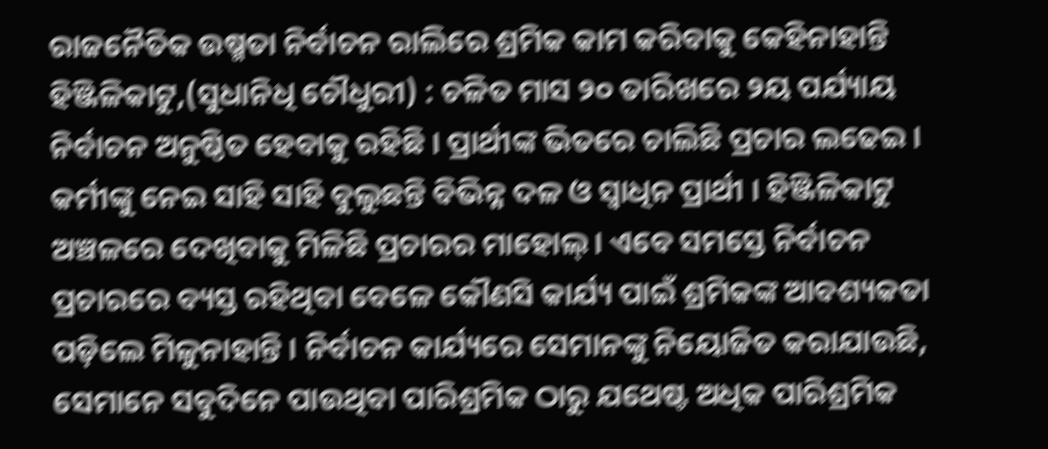ରାଜନୈତିକ ଉଷ୍ମତା ନିର୍ବାଚନ ରାଲିରେ ଶ୍ରମିକ କାମ କରିବାକୁ କେହିନାହାନ୍ତି
ହିଞ୍ଜିଳିକାଟୁ,(ସୁଧାନିଧି ଚୌଧୁରୀ) : ଚଳିତ ମାସ ୨୦ ତାରିଖରେ ୨ୟ ପର୍ଯ୍ୟାୟ ନିର୍ବାଚନ ଅନୁଷ୍ଠିତ ହେବାକୁ ରହିଛି । ପ୍ରାର୍ଥୀଙ୍କ ଭିତରେ ଚାଲିଛି ପ୍ରଚାର ଲଢେଇ । କର୍ମୀଙ୍କୁ ନେଇ ସାହି ସାହି ବୁଲୁଛନ୍ତି ବିଭିନ୍ନ ଦଳ ଓ ସ୍ୱାଧିନ ପ୍ରାର୍ଥୀ । ହିଞ୍ଜିଳିକାଟୁ ଅଞ୍ଚଳରେ ଦେଖିବାକୁ ମିଳିଛି ପ୍ରଚାରର ମାହୋଲ୍ । ଏବେ ସମସ୍ତେ ନିର୍ବାଚନ ପ୍ରଚାରରେ ବ୍ୟସ୍ତ ରହିଥିବା ବେଳେ କୌଣସି କାର୍ଯ୍ୟ ପାଇଁ ଶ୍ରମିକଙ୍କ ଆବଶ୍ୟକତା ପଡ଼ିଲେ ମିଳୁନାହାନ୍ତି । ନିର୍ବାଚନ କାର୍ଯ୍ୟରେ ସେମାନଙ୍କୁ ନିୟୋଜିତ କରାଯାଉଛି, ସେମାନେ ସବୁଦିନେ ପାଉଥିବା ପାରିଶ୍ରମିକ ଠାରୁ ଯଥେଷ୍ଟ ଅଧିକ ପାରିଶ୍ରମିକ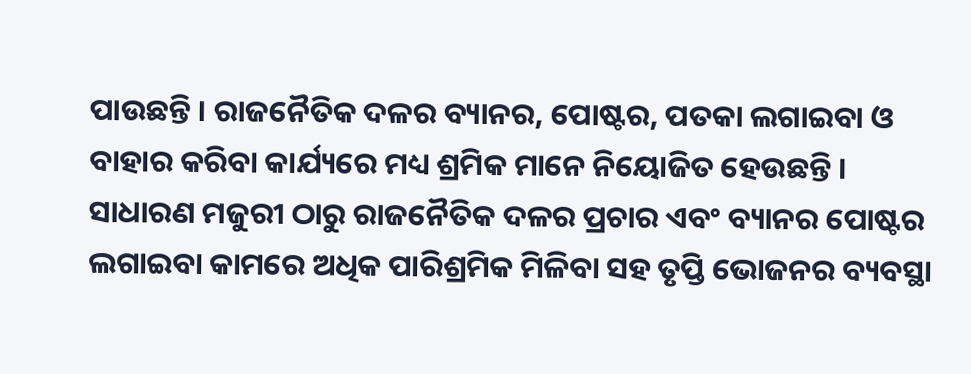ପାଉଛନ୍ତି । ରାଜନୈତିକ ଦଳର ବ୍ୟାନର, ପୋଷ୍ଟର, ପତକା ଲଗାଇବା ଓ ବାହାର କରିବା କାର୍ଯ୍ୟରେ ମଧ୍ୟ ଶ୍ରମିକ ମାନେ ନିୟୋଜିତ ହେଉଛନ୍ତି । ସାଧାରଣ ମଜୁରୀ ଠାରୁ ରାଜନୈତିକ ଦଳର ପ୍ରଚାର ଏବଂ ବ୍ୟାନର ପୋଷ୍ଟର ଲଗାଇବା କାମରେ ଅଧିକ ପାରିଶ୍ରମିକ ମିଳିବା ସହ ତୃପ୍ତି ଭୋଜନର ବ୍ୟବସ୍ଥା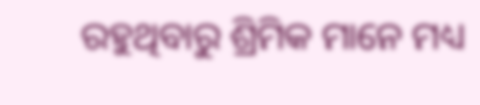ରହୁଥିବାରୁ ଶ୍ରିମିକ ମାନେ ମଧ୍ୟ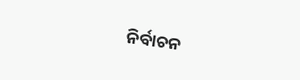ନିର୍ବାଚନ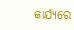କାର୍ଯ୍ୟରେ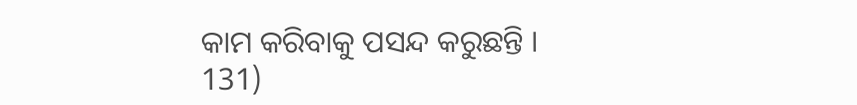କାମ କରିବାକୁ ପସନ୍ଦ କରୁଛନ୍ତି ।
131)